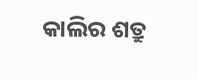କାଲିର ଶତ୍ରୁ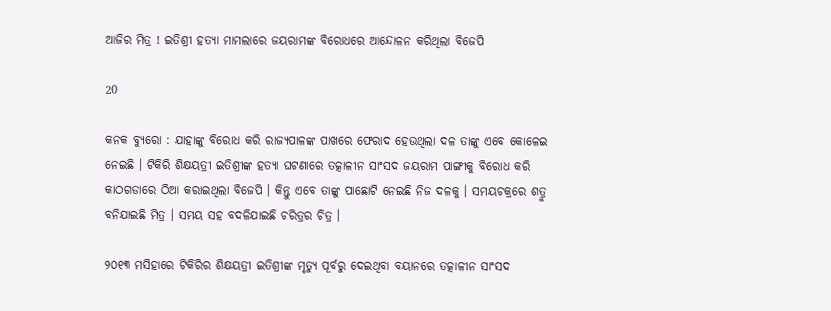ଆଜିର ମିତ୍ର ! ଇତିଶ୍ରୀ ହତ୍ୟା ମାମଲାରେ ଜୟରାମଙ୍କ ବିରୋଧରେ ଆନ୍ଦୋଳନ କରିଥିଲା ବିଜେପି

20

କନକ ବ୍ୟୁରୋ : ଯାହାଙ୍କୁ ବିରୋଧ କରି ରାଜ୍ୟପାଳଙ୍କ ପାଖରେ ଫେରାଦ ହେଉଥିଲା ଦଳ ତାଙ୍କୁ ଏବେ କୋଳେଇ ନେଇଛି । ଟିକିରି ଶିକ୍ଷୟତ୍ରୀ ଇତିଶ୍ରୀଙ୍କ ହତ୍ୟା ଘଟଣାରେ ତତ୍କାଳୀନ ସାଂସଦ ଜୟରାମ ପାଙ୍ଗୀକୁ ବିରୋଧ କରି କାଠଗଡାରେ ଠିଆ କରାଇଥିଲା ବିଜେପି । କିନ୍ତୁ ଏବେ ତାଙ୍କୁ ପାଛୋଟି ନେଇଛି ନିଜ ଦଳକୁ । ସମୟଚକ୍ରରେ ଶତ୍ରୁ ବନିଯାଇଛି ମିତ୍ର । ସମୟ ସହ ବଦଳିଯାଇଛି ଚରିତ୍ରର ଚିତ୍ର ।

୨୦୧୩ ମସିହାରେ ଟିକିରିର ଶିକ୍ଷୟତ୍ରୀ ଇତିଶ୍ରୀଙ୍କ ମୃତ୍ୟୁ ପୂର୍ବରୁ ଦେଇଥିବା ବୟାନରେ ତତ୍କାଳୀନ ସାଂସଦ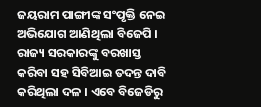ଜୟରାମ ପାଙ୍ଗୀଙ୍କ ସଂପୃକ୍ତି ନେଇ ଅଭିଯୋଗ ଆଣିଥିଲା ବିଜେପି । ରାଜ୍ୟ ସରକାରଙ୍କୁ ବରଖାସ୍ତ କରିବା ସହ ସିବିଆଇ ତଦନ୍ତ ଦାବି କରିଥିଲା ଦଳ । ଏବେ ବିଜେଡିରୁ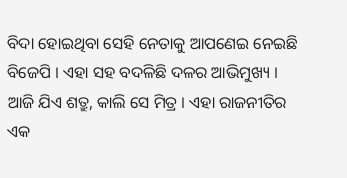ବିଦା ହୋଇଥିବା ସେହି ନେତାକୁ ଆପଣେଇ ନେଇଛି ବିଜେପି । ଏହା ସହ ବଦଳିଛି ଦଳର ଆଭିମୁଖ୍ୟ । ଆଜି ଯିଏ ଶତ୍ରୁ, କାଲି ସେ ମିତ୍ର । ଏହା ରାଜନୀତିର ଏକ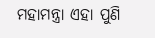ମହାମନ୍ତ୍ରା ଏହା ପୁଣି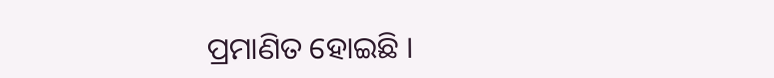ପ୍ରମାଣିତ ହୋଇଛି ।